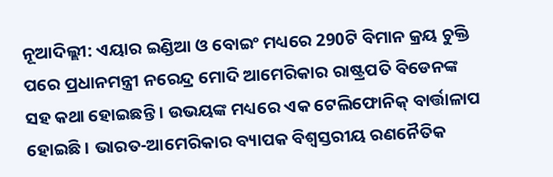ନୂଆଦିଲ୍ଲୀ: ଏୟାର ଇଣ୍ଡିଆ ଓ ବୋଇଂ ମଧ୍ୟରେ 290ଟି ବିମାନ କ୍ରୟ ଚୁକ୍ତି ପରେ ପ୍ରଧାନମନ୍ତ୍ରୀ ନରେନ୍ଦ୍ର ମୋଦି ଆମେରିକାର ରାଷ୍ଟ୍ରପତି ବିଡେନଙ୍କ ସହ କଥା ହୋଇଛନ୍ତି । ଉଭୟଙ୍କ ମଧ୍ୟରେ ଏକ ଟେଲିଫୋନିକ୍ ବାର୍ତ୍ତାଳାପ ହୋଇଛି । ଭାରତ-ଆମେରିକାର ବ୍ୟାପକ ବିଶ୍ବସ୍ତରୀୟ ରଣନୈତିକ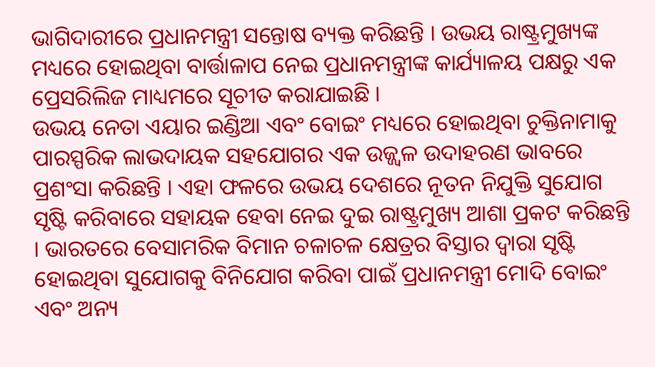ଭାଗିଦାରୀରେ ପ୍ରଧାନମନ୍ତ୍ରୀ ସନ୍ତୋଷ ବ୍ୟକ୍ତ କରିଛନ୍ତି । ଉଭୟ ରାଷ୍ଟ୍ରମୁଖ୍ୟଙ୍କ ମଧ୍ୟରେ ହୋଇଥିବା ବାର୍ତ୍ତାଳାପ ନେଇ ପ୍ରଧାନମନ୍ତ୍ରୀଙ୍କ କାର୍ଯ୍ୟାଳୟ ପକ୍ଷରୁ ଏକ ପ୍ରେସରିଲିଜ ମାଧ୍ୟମରେ ସୂଚୀତ କରାଯାଇଛି ।
ଉଭୟ ନେତା ଏୟାର ଇଣ୍ଡିଆ ଏବଂ ବୋଇଂ ମଧ୍ୟରେ ହୋଇଥିବା ଚୁକ୍ତିନାମାକୁ ପାରସ୍ପରିକ ଲାଭଦାୟକ ସହଯୋଗର ଏକ ଉଜ୍ଜ୍ୱଳ ଉଦାହରଣ ଭାବରେ ପ୍ରଶଂସା କରିଛନ୍ତି । ଏହା ଫଳରେ ଉଭୟ ଦେଶରେ ନୂତନ ନିଯୁକ୍ତି ସୁଯୋଗ ସୃଷ୍ଟି କରିବାରେ ସହାୟକ ହେବା ନେଇ ଦୁଇ ରାଷ୍ଟ୍ରମୁଖ୍ୟ ଆଶା ପ୍ରକଟ କରିଛନ୍ତି । ଭାରତରେ ବେସାମରିକ ବିମାନ ଚଳାଚଳ କ୍ଷେତ୍ରର ବିସ୍ତାର ଦ୍ୱାରା ସୃଷ୍ଟି ହୋଇଥିବା ସୁଯୋଗକୁ ବିନିଯୋଗ କରିବା ପାଇଁ ପ୍ରଧାନମନ୍ତ୍ରୀ ମୋଦି ବୋଇଂ ଏବଂ ଅନ୍ୟ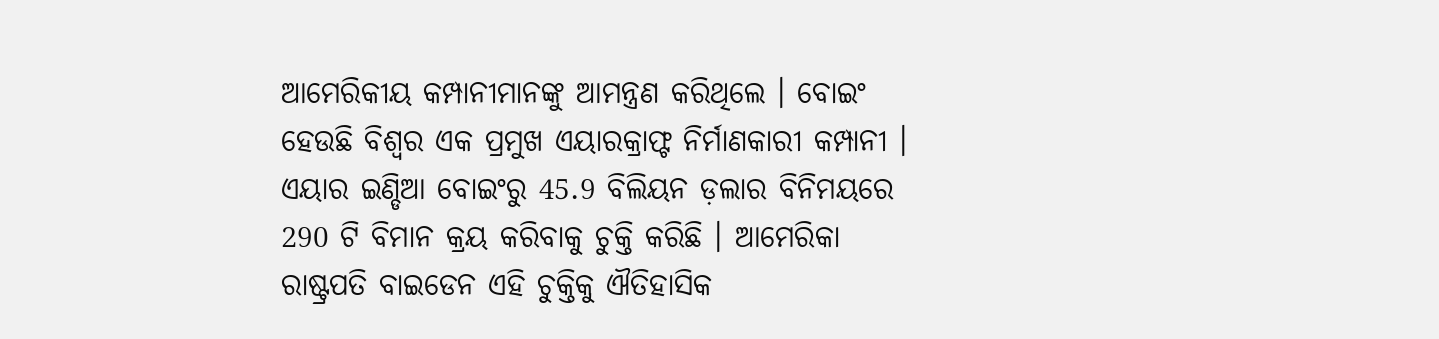ଆମେରିକୀୟ କମ୍ପାନୀମାନଙ୍କୁ ଆମନ୍ତ୍ରଣ କରିଥିଲେ । ବୋଇଂ ହେଉଛି ବିଶ୍ବର ଏକ ପ୍ରମୁଖ ଏୟାରକ୍ରାଫ୍ଟ ନିର୍ମାଣକାରୀ କମ୍ପାନୀ ।
ଏୟାର ଇଣ୍ଡିଆ ବୋଇଂରୁ 45.9 ବିଲିୟନ ଡ଼ଲାର ବିନିମୟରେ 290 ଟି ବିମାନ କ୍ରୟ କରିବାକୁ ଚୁକ୍ତି କରିଛି । ଆମେରିକା ରାଷ୍ଟ୍ରପତି ବାଇଡେନ ଏହି ଚୁକ୍ତିକୁ ଐତିହାସିକ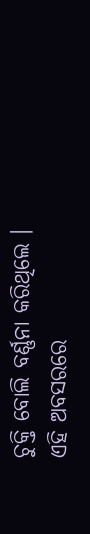ଚୁକ୍ତି ବୋଲି ବର୍ଣ୍ଣନା କରିଥିଲେ । ଏହି ଅବସରରେ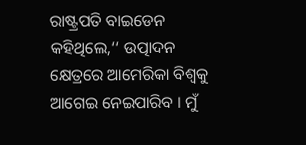ରାଷ୍ଟ୍ରପତି ବାଇଡେନ କହିଥିଲେ,‘‘ ଉତ୍ପାଦନ କ୍ଷେତ୍ରରେ ଆମେରିକା ବିଶ୍ବକୁ ଆଗେଇ ନେଇପାରିବ । ମୁଁ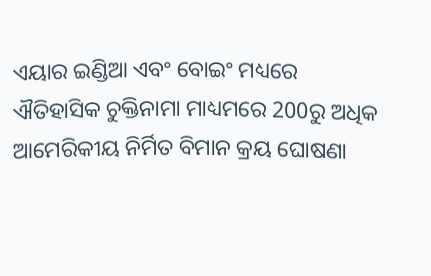ଏୟାର ଇଣ୍ଡିଆ ଏବଂ ବୋଇଂ ମଧ୍ୟରେ ଐତିହାସିକ ଚୁକ୍ତିନାମା ମାଧ୍ୟମରେ 200ରୁ ଅଧିକ ଆମେରିକୀୟ ନିର୍ମିତ ବିମାନ କ୍ରୟ ଘୋଷଣା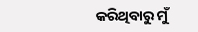କରିଥିବାରୁ ମୁଁ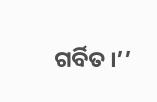ଗର୍ବିତ ।’’